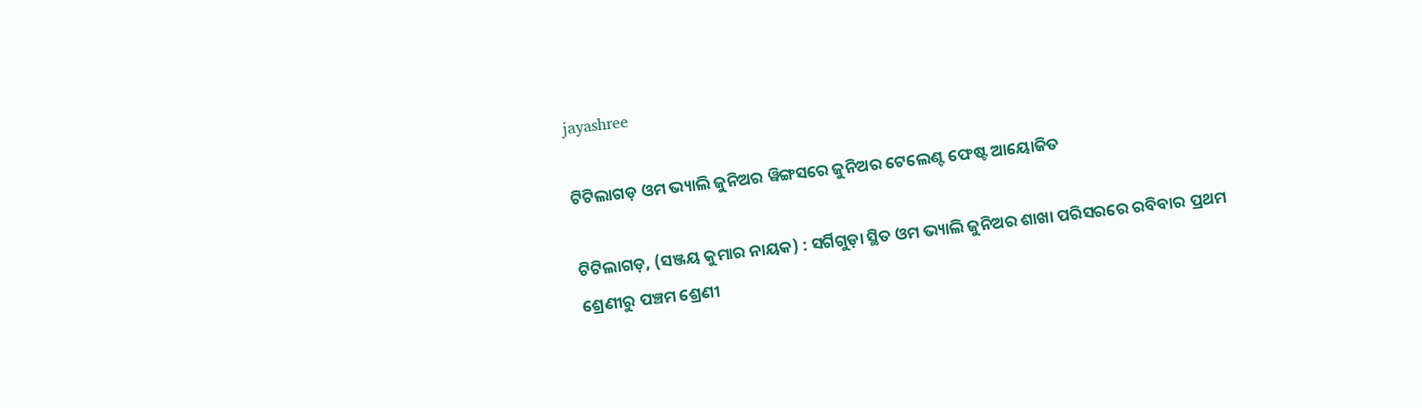jayashree

ଟିଟିଲାଗଡ଼ ଓମ ଭ୍ୟାଲି ଜୁନିଅର ୱିଙ୍ଗସରେ ଜୁନିଅର ଟେଲେଣ୍ଟ ଫେଷ୍ଟ ଆୟୋଜିତ

ଟିଟିଲାଗଡ଼, (ସଞ୍ଜୟ କୁମାର ନାୟକ) : ସର୍ଗିଗୁଡ଼ା ସ୍ଥିତ ଓମ ଭ୍ୟାଲି ଜୁନିଅର ଶାଖା ପରିସରରେ ରବିବାର ପ୍ରଥମ ଶ୍ରେଣୀରୁ ପଞ୍ଚମ ଶ୍ରେଣୀ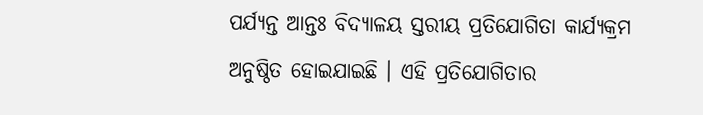ପର୍ଯ୍ୟନ୍ତ ଆନ୍ତଃ ବିଦ୍ୟାଳୟ ସ୍ତରୀୟ ପ୍ରତିଯୋଗିତା କାର୍ଯ୍ୟକ୍ରମ ଅନୁଷ୍ଠିତ ହୋଇଯାଇଛି । ଏହି ପ୍ରତିଯୋଗିତାର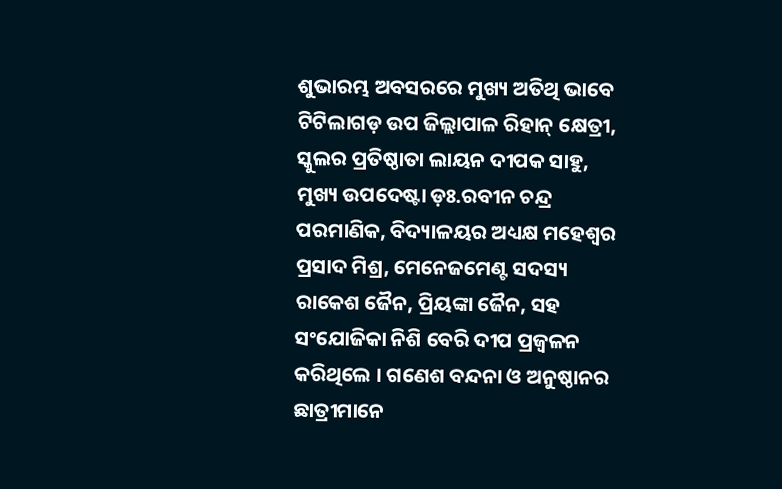ଶୁଭାରମ୍ଭ ଅବସରରେ ମୁଖ୍ୟ ଅତିଥି ଭାବେ ଟିଟିଲାଗଡ଼ ଉପ ଜିଲ୍ଲାପାଳ ରିହାନ୍ କ୍ଷେତ୍ରୀ, ସ୍କୁଲର ପ୍ରତିଷ୍ଠାତା ଲାୟନ ଦୀପକ ସାହୁ, ମୁଖ୍ୟ ଉପଦେଷ୍ଟା ଡ଼ଃ.ରବୀନ ଚନ୍ଦ୍ର ପରମାଣିକ, ବିଦ୍ୟାଳୟର ଅଧ୍ୟକ୍ଷ ମହେଶ୍ୱର ପ୍ରସାଦ ମିଶ୍ର, ମେନେଜମେଣ୍ଟ ସଦସ୍ୟ ରାକେଶ ଜୈନ, ପ୍ରିୟଙ୍କା ଜୈନ, ସହ ସଂଯୋଜିକା ନିଶି ବେରି ଦୀପ ପ୍ରଜ୍ୱଳନ କରିଥିଲେ । ଗଣେଶ ବନ୍ଦନା ଓ ଅନୁଷ୍ଠାନର ଛାତ୍ରୀମାନେ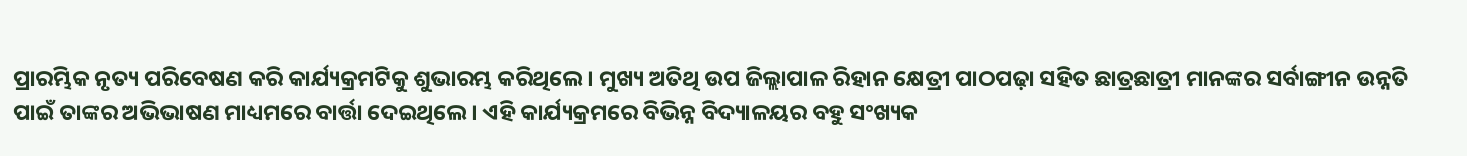ପ୍ରାରମ୍ଭିକ ନୃତ୍ୟ ପରିବେଷଣ କରି କାର୍ଯ୍ୟକ୍ରମଟିକୁ ଶୁଭାରମ୍ଭ କରିଥିଲେ । ମୁଖ୍ୟ ଅତିଥି ଉପ ଜିଲ୍ଲାପାଳ ରିହାନ କ୍ଷେତ୍ରୀ ପାଠପଢ଼ା ସହିତ ଛାତ୍ରଛାତ୍ରୀ ମାନଙ୍କର ସର୍ବାଙ୍ଗୀନ ଉନ୍ନତି ପାଇଁ ତାଙ୍କର ଅଭିଭାଷଣ ମାଧ୍ୟମରେ ବାର୍ତ୍ତା ଦେଇଥିଲେ । ଏହି କାର୍ଯ୍ୟକ୍ରମରେ ବିଭିନ୍ନ ବିଦ୍ୟାଳୟର ବହୁ ସଂଖ୍ୟକ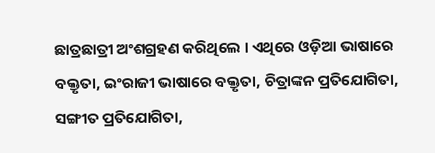ଛାତ୍ରଛାତ୍ରୀ ଅଂଶଗ୍ରହଣ କରିଥିଲେ । ଏଥିରେ ଓଡ଼ିଆ ଭାଷାରେ ବକ୍ତୃତା, ଇଂରାଜୀ ଭାଷାରେ ବକ୍ତୃତା, ଚିତ୍ରାଙ୍କନ ପ୍ରତିଯୋଗିତା, ସଙ୍ଗୀତ ପ୍ରତିଯୋଗିତା,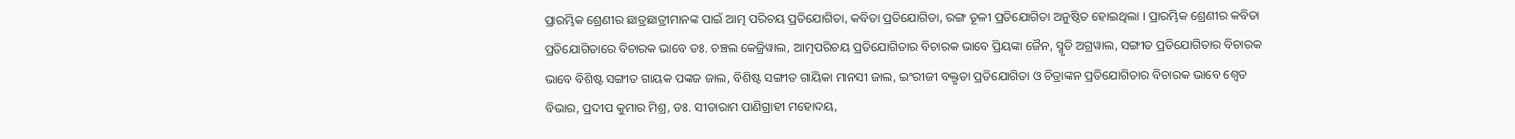ପ୍ରାରମ୍ଭିକ ଶ୍ରେଣୀର ଛାତ୍ରଛାତ୍ରୀମାନଙ୍କ ପାଇଁ ଆତ୍ମ ପରିଚୟ ପ୍ରତିଯୋଗିତା, କବିତା ପ୍ରତିଯୋଗିତା, ରଙ୍ଗ ତୂଳୀ ପ୍ରତିଯୋଗିତା ଅନୁଷ୍ଠିତ ହୋଇଥିଲା । ପ୍ରାରମ୍ଭିକ ଶ୍ରେଣୀର କବିତା ପ୍ରତିଯୋଗିତାରେ ବିଚାରକ ଭାବେ ଡଃ. ଚଞ୍ଚଲ କେଜ୍ରିୱାଲ, ଆତ୍ମପରିଚୟ ପ୍ରତିଯୋଗିତାର ବିଚାରକ ଭାବେ ପ୍ରିୟଙ୍କା ଜୈନ, ସ୍ମୃତି ଅଗ୍ରୱାଲ, ସଙ୍ଗୀତ ପ୍ରତିଯୋଗିତାର ବିଚାରକ ଭାବେ ବିଶିଷ୍ଟ ସଙ୍ଗୀତ ଗାୟକ ପଙ୍କଜ ଜାଲ, ବିଶିଷ୍ଟ ସଙ୍ଗୀତ ଗାୟିକା ମାନସୀ ଜାଲ, ଇଂରୀଜୀ ବକ୍ତୃତା ପ୍ରତିଯୋଗିତା ଓ ଚିତ୍ରାଙ୍କନ ପ୍ରତିଯୋଗିତାର ବିଚାରକ ଭାବେ ଶ୍ଵେତ ବିଭାର, ପ୍ରଦୀପ କୁମାର ମିଶ୍ର, ଡଃ. ସୀତାରାମ ପାଣିଗ୍ରାହୀ ମହୋଦୟ,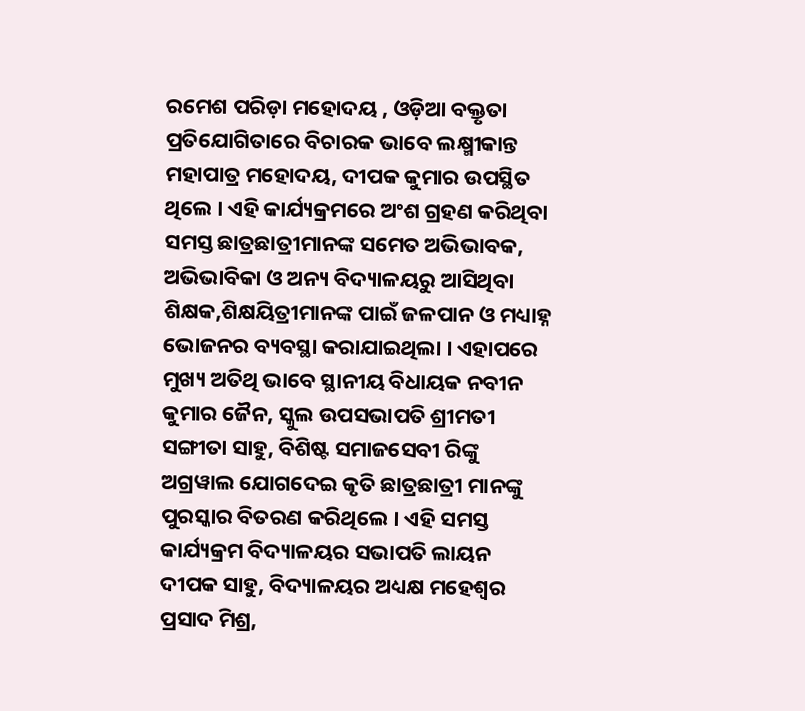ରମେଶ ପରିଡ଼ା ମହୋଦୟ , ଓଡ଼ିଆ ବକ୍ତୃତା ପ୍ରତିଯୋଗିତାରେ ବିଚାରକ ଭାବେ ଲକ୍ଷ୍ମୀକାନ୍ତ ମହାପାତ୍ର ମହୋଦୟ, ଦୀପକ କୁମାର ଉପସ୍ଥିତ ଥିଲେ । ଏହି କାର୍ଯ୍ୟକ୍ରମରେ ଅଂଶ ଗ୍ରହଣ କରିଥିବା ସମସ୍ତ ଛାତ୍ରଛାତ୍ରୀମାନଙ୍କ ସମେତ ଅଭିଭାବକ, ଅଭିଭାବିକା ଓ ଅନ୍ୟ ବିଦ୍ୟାଳୟରୁ ଆସିଥିବା ଶିକ୍ଷକ,ଶିକ୍ଷୟିତ୍ରୀମାନଙ୍କ ପାଇଁ ଜଳପାନ ଓ ମଧ୍ୟାହ୍ନ ଭୋଜନର ବ୍ୟବସ୍ଥା କରାଯାଇଥିଲା । ଏହାପରେ ମୁଖ୍ୟ ଅତିଥି ଭାବେ ସ୍ଥାନୀୟ ବିଧାୟକ ନବୀନ କୁମାର ଜୈନ, ସ୍କୁଲ ଉପସଭାପତି ଶ୍ରୀମତୀ ସଙ୍ଗୀତା ସାହୁ, ବିଶିଷ୍ଟ ସମାଜସେବୀ ରିଙ୍କୁ ଅଗ୍ରୱାଲ ଯୋଗଦେଇ କୃତି ଛାତ୍ରଛାତ୍ରୀ ମାନଙ୍କୁ ପୁରସ୍କାର ବିତରଣ କରିଥିଲେ । ଏହି ସମସ୍ତ କାର୍ଯ୍ୟକ୍ରମ ବିଦ୍ୟାଳୟର ସଭାପତି ଲାୟନ ଦୀପକ ସାହୁ, ବିଦ୍ୟାଳୟର ଅଧ୍ୟକ୍ଷ ମହେଶ୍ୱର ପ୍ରସାଦ ମିଶ୍ର,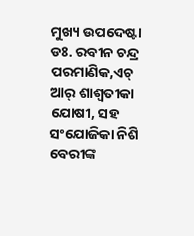ମୁଖ୍ୟ ଉପଦେଷ୍ଟା ଡଃ. ରବୀନ ଚନ୍ଦ୍ର ପରମାଣିକ,ଏଚ୍ ଆର୍ ଶାଶ୍ଵତୀକା ଯୋଷୀ, ସହ ସଂଯୋଜିକା ନିଶି ବେରୀଙ୍କ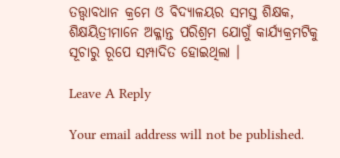ତତ୍ତ୍ଵାବଧାନ କ୍ରମେ ଓ ବିଦ୍ୟାଳୟର ସମସ୍ତ ଶିକ୍ଷକ, ଶିକ୍ଷୟିତ୍ରୀମାନେ ଅକ୍ଳାନ୍ତ ପରିଶ୍ରମ ଯୋଗୁଁ କାର୍ଯ୍ୟକ୍ରମଟିକୁ ସୂଚାରୁ ରୂପେ ସମ୍ପାଦିତ ହୋଇଥିଲା ।

Leave A Reply

Your email address will not be published.